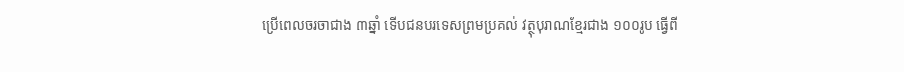ប្រើពេលចរចាជាង ៣ឆ្នាំ ទើបជនបរទេសព្រមប្រគល់ វត្ថុបុរាណខ្មែរជាង ១០០រូប ធ្វើពី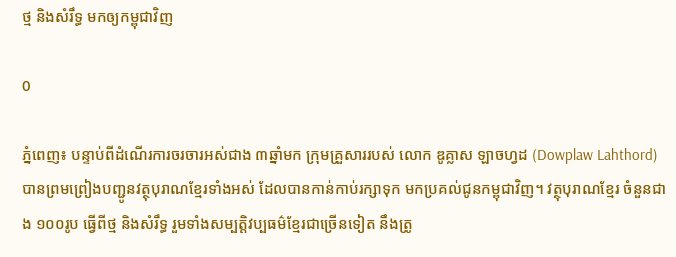ថ្ម និងសំរឹទ្ធ មកឲ្យកម្ពុជាវិញ

0

ភ្នំពេញ៖ បន្ទាប់ពីដំណើរការចរចារអស់ជាង ៣ឆ្នាំមក ក្រុមគ្រួសាររបស់ លោក ឌូគ្លាស ឡាចហ្វដ (Dowplaw Lahthord) បានព្រមព្រៀងបញ្ជូនវត្ថុបុរាណខ្មែរទាំងអស់ ដែលបានកាន់កាប់រក្សាទុក មកប្រគល់ជូនកម្ពុជាវិញ។ វត្ថុបុរាណខ្មែរ ចំនួនជាង ១០០រូប ធ្វើពីថ្ម និងសំរឹទ្ធ រួមទាំងសម្បត្តិវប្បធម៌ខ្មែរជាច្រើនទៀត នឹងត្រូ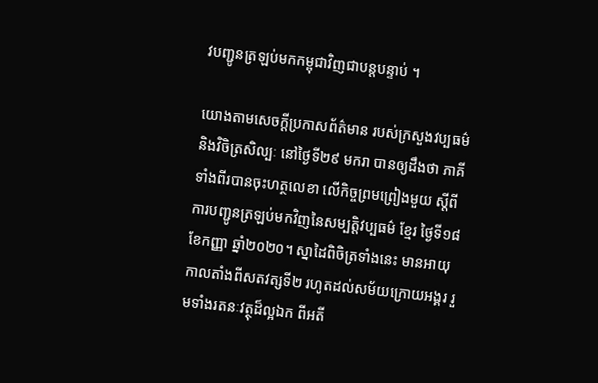វបញ្ជូនត្រឡប់មកកម្ពុជាវិញជាបន្តបន្ទាប់ ។

យោងតាមសេចក្ដីប្រកាសព័ត៌មាន របស់ក្រសួងវប្បធម៌ និងវិចិត្រសិល្បៈ នៅថ្ងៃទី២៩ មករា បានឲ្យដឹងថា ភាគីទាំងពីរបានចុះហត្ថលេខា លើកិច្ចព្រមព្រៀងមួយ ស្ដីពីការបញ្ជូនត្រឡប់មកវិញនៃសម្បត្តិវប្បធម៌ ខ្មែរ ថ្ងៃទី១៨ ខែកញ្ញា ឆ្នាំ២០២០។ ស្នាដៃពិចិត្រទាំងនេះ មានអាយុកាលតាំងពីសតវត្សទី២ រហូតដល់សម័យក្រោយអង្គរ រួមទាំងរតនៈវត្ថុដ៏ល្អឯក ពីអតី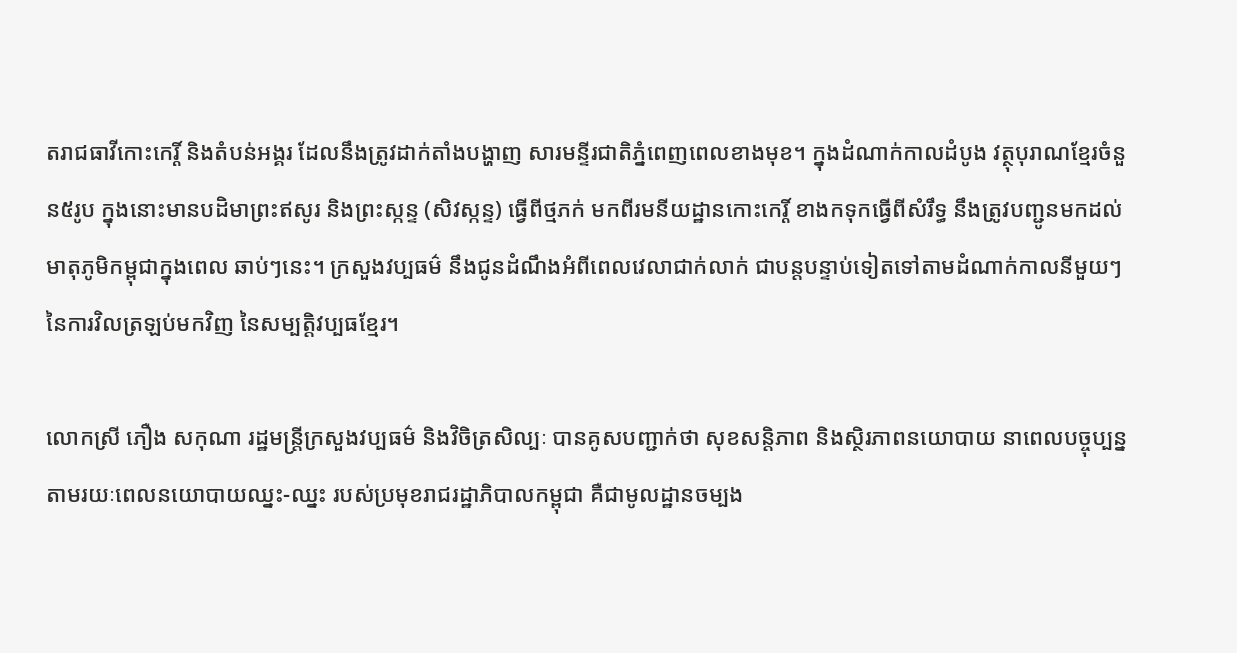តរាជធាវីកោះកេរ្តិ៍ និងតំបន់អង្គរ ដែលនឹងត្រូវដាក់តាំងបង្ហាញ សារមន្ទីរជាតិភ្នំពេញពេលខាងមុខ។ ក្នុងដំណាក់កាលដំបូង វត្ថុបុរាណខ្មែរចំនួន៥រូប ក្នុងនោះមានបដិមាព្រះឥសូរ និងព្រះស្កន្ទ (សិវស្កន្ទ) ធ្វើពីថ្មភក់ មកពីរមនីយដ្ឋានកោះកេរ្តិ៍ ខាងកទុកធ្វើពីសំរឹទ្ធ នឹងត្រូវបញ្ជូនមកដល់មាតុភូមិកម្ពុជាក្នុងពេល ឆាប់ៗនេះ។ ក្រសួងវប្បធម៌ នឹងជូនដំណឹងអំពីពេលវេលាជាក់លាក់ ជាបន្តបន្ទាប់ទៀតទៅតាមដំណាក់កាលនីមួយៗ នៃការវិលត្រឡប់មកវិញ នៃសម្បត្តិវប្បធខ្មែរ។

លោកស្រី ភឿង សកុណា រដ្ឋមន្ត្រីក្រសួងវប្បធម៌ និងវិចិត្រសិល្បៈ បានគូសបញ្ជាក់ថា សុខសន្តិភាព និងស្ថិរភាពនយោបាយ នាពេលបច្ចុប្បន្ន តាមរយៈពេលនយោបាយឈ្នះ-ឈ្នះ របស់ប្រមុខរាជរដ្ឋាភិបាលកម្ពុជា គឺជាមូលដ្ឋានចម្បង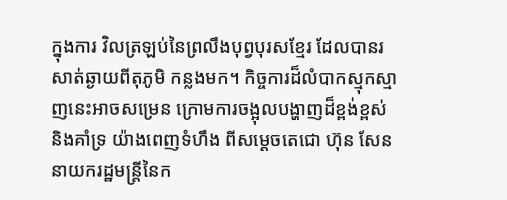ក្នុងការ វិលត្រឡប់នៃព្រលឹងបុព្វបុរសខ្មែរ ដែលបានរសាត់ឆ្ងាយពីតុភូមិ កន្លងមក។ កិច្ចការដ៏លំបាកស្មុកស្មាញនេះអាចសម្រេន ក្រោមការចង្អុលបង្ហាញដ៏ខ្ពង់ខ្ពស់ និងគាំទ្រ យ៉ាងពេញទំហឹង ពីសម្ដេចតេជោ ហ៊ុន សែន នាយករដ្ឋមន្ត្រីនៃក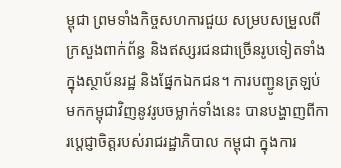ម្ពុជា ព្រមទាំងកិច្ចសហការជួយ សម្របសម្រួលពីក្រសួងពាក់ព័ន្ធ និងឥស្សរជនជាច្រើនរូបទៀតទាំងក្នុងស្ថាប័នរដ្ឋ និងផ្នែកឯកជន។ ការបញ្ជូនត្រឡប់មកកម្ពុជាវិញនូវរូបចម្លាក់ទាំងនេះ បានបង្ហាញពីការប្តេជ្ញាចិត្តរបស់រាជរដ្ឋាភិបាល កម្ពុជា ក្នុងការ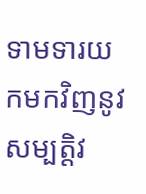ទាមទារយកមកវិញនូវ សម្បត្តិវ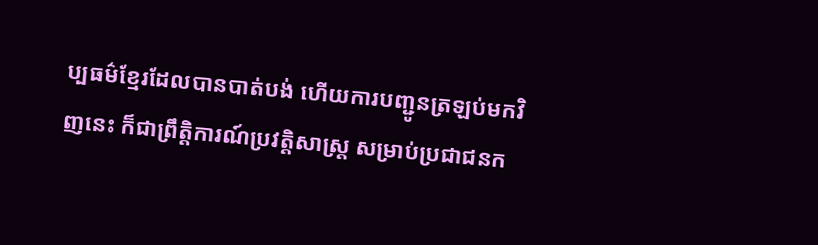ប្បធម៌ខ្មែរដែលបានបាត់បង់ ហើយការបញ្ជូនត្រឡប់មកវិញនេះ ក៏ជាព្រឹត្តិការណ៍ប្រវត្តិសាស្ត្រ សម្រាប់ប្រជាជនក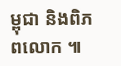ម្ពុជា និងពិភពលោក ៕